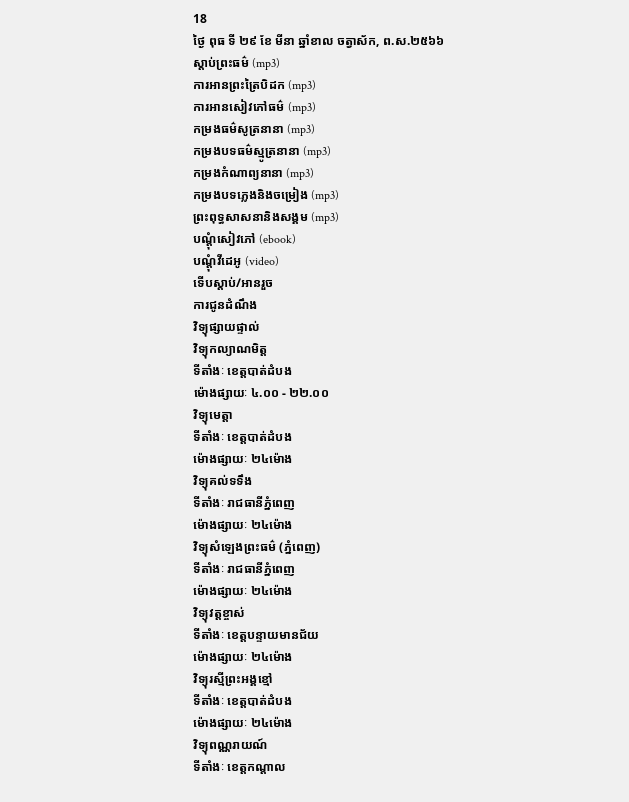18
ថ្ងៃ ពុធ ទី ២៩ ខែ មីនា ឆ្នាំខាល ចត្វាស័ក, ព.ស.២៥៦៦
ស្តាប់ព្រះធម៌ (mp3)
ការអានព្រះត្រៃបិដក (mp3)
ការអានសៀវភៅធម៌ (mp3)
កម្រងធម៌សូត្រនានា (mp3)
កម្រងបទធម៌ស្មូត្រនានា (mp3)
កម្រងកំណាព្យនានា (mp3)
កម្រងបទភ្លេងនិងចម្រៀង (mp3)
ព្រះពុទ្ធសាសនានិងសង្គម (mp3)
បណ្តុំសៀវភៅ (ebook)
បណ្តុំវីដេអូ (video)
ទើបស្តាប់/អានរួច
ការជូនដំណឹង
វិទ្យុផ្សាយផ្ទាល់
វិទ្យុកល្យាណមិត្ត
ទីតាំងៈ ខេត្តបាត់ដំបង
ម៉ោងផ្សាយៈ ៤.០០ - ២២.០០
វិទ្យុមេត្តា
ទីតាំងៈ ខេត្តបាត់ដំបង
ម៉ោងផ្សាយៈ ២៤ម៉ោង
វិទ្យុគល់ទទឹង
ទីតាំងៈ រាជធានីភ្នំពេញ
ម៉ោងផ្សាយៈ ២៤ម៉ោង
វិទ្យុសំឡេងព្រះធម៌ (ភ្នំពេញ)
ទីតាំងៈ រាជធានីភ្នំពេញ
ម៉ោងផ្សាយៈ ២៤ម៉ោង
វិទ្យុវត្តខ្ចាស់
ទីតាំងៈ ខេត្តបន្ទាយមានជ័យ
ម៉ោងផ្សាយៈ ២៤ម៉ោង
វិទ្យុរស្មីព្រះអង្គខ្មៅ
ទីតាំងៈ ខេត្តបាត់ដំបង
ម៉ោងផ្សាយៈ ២៤ម៉ោង
វិទ្យុពណ្ណរាយណ៍
ទីតាំងៈ ខេត្តកណ្តាល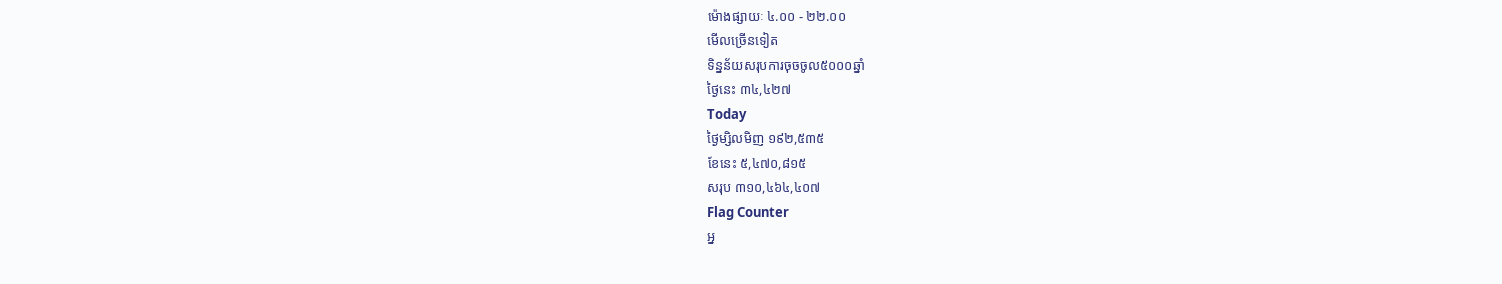ម៉ោងផ្សាយៈ ៤.០០ - ២២.០០
មើលច្រើនទៀត
ទិន្នន័យសរុបការចុចចូល៥០០០ឆ្នាំ
ថ្ងៃនេះ ៣៤,៤២៧
Today
ថ្ងៃម្សិលមិញ ១៩២,៥៣៥
ខែនេះ ៥,៤៧០,៨១៥
សរុប ៣១០,៤៦៤,៤០៧
Flag Counter
អ្ន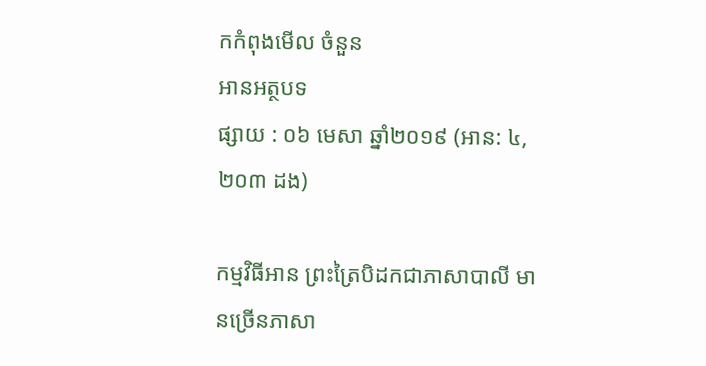កកំពុងមើល ចំនួន
អានអត្ថបទ
ផ្សាយ : ០៦ មេសា ឆ្នាំ២០១៩ (អាន: ៤,២០៣ ដង)

កម្មវិធីអាន ព្រះត្រៃបិដកជាភាសាបាលី មានច្រើនភាសា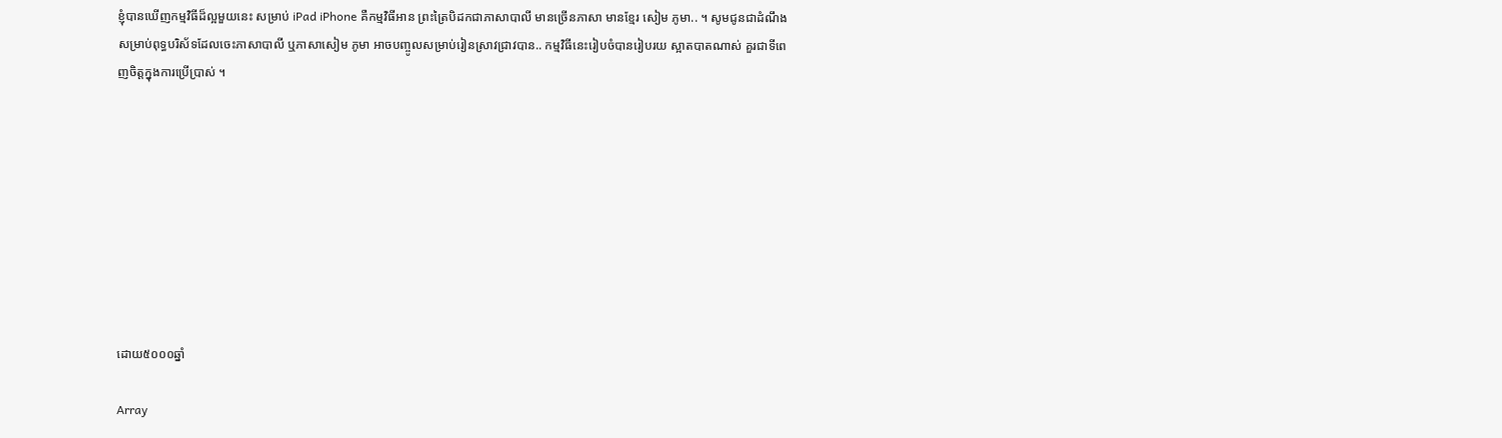ខ្ញុំបានឃើញកម្មវិធីដ៏ល្អមួយនេះ សម្រាប់ iPad iPhone គឺកម្មវិធីអាន ព្រះត្រៃបិដកជាភាសាបាលី មានច្រើនភាសា មានខ្មែរ សៀម ភូមា.. ។ សូមជូនជាដំណឹងសម្រាប់ពុទ្ធបរិស័ទដែលចេះភាសាបាលី ឬភាសាសៀម ភូមា អាចបញ្ចូលសម្រាប់រៀនស្រាវជ្រាវបាន.. កម្មវិធីនេះរៀបចំបានរៀបរយ ស្អាតបាតណាស់ គួរជាទីពេញចិត្តក្នុងការប្រើប្រាស់ ។









ដោយ៥០០០ឆ្នាំ

Array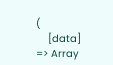(
    [data] => Array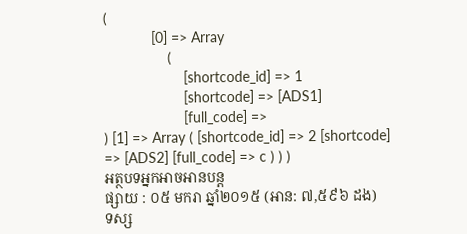(
            [0] => Array
                (
                    [shortcode_id] => 1
                    [shortcode] => [ADS1]
                    [full_code] =>
) [1] => Array ( [shortcode_id] => 2 [shortcode] => [ADS2] [full_code] => c ) ) )
អត្ថបទអ្នកអាចអានបន្ត
ផ្សាយ : ០៥ មករា ឆ្នាំ២០១៥ (អាន: ៧,៥៩៦ ដង)
ទស្ស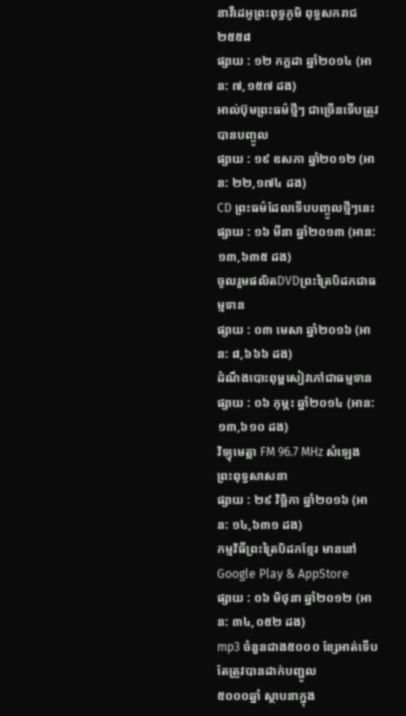នាវីដេអូព្រះពុទ្ធភូមិ ពុទ្ធសករាជ ២៥៥៨
ផ្សាយ : ១២ កក្តដា ឆ្នាំ២០១៤ (អាន: ៧,១៥៧ ដង)
អាល់ប៊ុមព្រះធម៌ថ្មីៗ ជាច្រើនទើបត្រូវបានបញ្ចូល
ផ្សាយ : ១៩ ឧសភា ឆ្នាំ២០១២ (អាន: ២២,១៧៤ ដង)
CD ព្រះធម៌ដែលទើបបញ្ចូលថ្មីៗនេះ
ផ្សាយ : ១៦ មីនា ឆ្នាំ២០១៣ (អាន: ១៣,៦៣៥ ដង)
ចូលរួមផលិតDVDព្រះត្រៃបិដកជាធម្មទាន
ផ្សាយ : ០៣ មេសា ឆ្នាំ២០១៦ (អាន: ៨,៦៦៦ ដង)
ដំណឹងបោះពុម្ពសៀវភៅជាធម្មទាន
ផ្សាយ : ០៦ កុម្ភះ ឆ្នាំ២០១៤ (អាន: ១៣,៦១០ ដង)
វិទ្យុមេត្តា FM 96.7 MHz សំឡេងព្រះពុទ្ធសាសនា
ផ្សាយ : ២៩ វិច្ឆិកា ឆ្នាំ២០១៦ (អាន: ១៤,៦៣១ ដង)
កម្មវិធីព្រះត្រៃបិដកខ្មែរ មាននៅ Google Play & AppStore
ផ្សាយ : ០៦ មិថុនា ឆ្នាំ២០១២ (អាន: ៣៤,០៥២ ដង)
mp3 ចំនួនជាង៥០០០ ខ្សែអាត់ទើបតែត្រូវបានដាក់បញ្ជូល
៥០០០ឆ្នាំ ស្ថាបនាក្នុង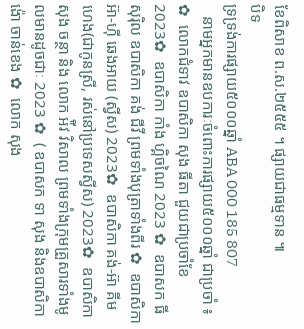ខែពិសាខ ព.ស.២៥៥៥ ។ ផ្សាយជាធម្មទាន ៕
បិទ
ទ្រទ្រង់ការផ្សាយ៥០០០ឆ្នាំ ABA 000 185 807
   នាមអ្នកមានឧបការៈចំពោះការផ្សាយ៥០០០ឆ្នាំ ជាប្រចាំ ៖  ✿  លោកជំទាវ ឧបាសិកា សុង ធីតា ជួយជាប្រចាំខែ 2023✿  ឧបាសិកា កាំង ហ្គិចណៃ 2023 ✿  ឧបាសក ធី សុរ៉ិល ឧបាសិកា គង់ ជីវី ព្រមទាំងបុត្រាទាំងពីរ ✿  ឧបាសិកា អ៊ា-ហុី ឆេងអាយ (ស្វីស) 2023✿  ឧបាសិកា គង់-អ៊ា គីមហេង(ជាកូនស្រី, រស់នៅប្រទេសស្វីស) 2023✿  ឧបាសិកា សុង ចន្ថា និង លោក អ៉ីវ វិសាល ព្រមទាំងក្រុមគ្រួសារទាំងមូលមានដូចជាៈ 2023 ✿  ( ឧបាសក ទា សុង និងឧបាសិកា ង៉ោ ចាន់ខេង ✿  លោក សុង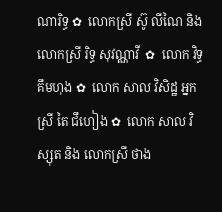ណារិទ្ធ ✿  លោកស្រី ស៊ូ លីណៃ និង លោកស្រី រិទ្ធ សុវណ្ណាវី  ✿  លោក វិទ្ធ គឹមហុង ✿  លោក សាល វិសិដ្ឋ អ្នកស្រី តៃ ជឹហៀង ✿  លោក សាល វិស្សុត និង លោកស្រី ថាង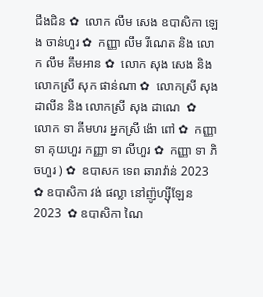ជឹងជិន ✿  លោក លឹម សេង ឧបាសិកា ឡេង ចាន់ហួរ ✿  កញ្ញា លឹម រីណេត និង លោក លឹម គឹមអាន ✿  លោក សុង សេង និង លោកស្រី សុក ផាន់ណា ✿  លោកស្រី សុង ដាលីន និង លោកស្រី សុង ដាណេ  ✿  លោក ទា គីមហរ អ្នកស្រី ង៉ោ ពៅ ✿  កញ្ញា ទា គុយហួរ កញ្ញា ទា លីហួរ ✿  កញ្ញា ទា ភិចហួរ ) ✿  ឧបាសក ទេព ឆារាវ៉ាន់ 2023 ✿ ឧបាសិកា វង់ ផល្លា នៅញ៉ូហ្ស៊ីឡែន 2023  ✿ ឧបាសិកា ណៃ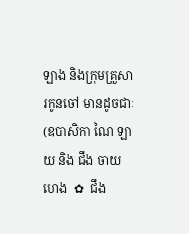ឡាង និងក្រុមគ្រួសារកូនចៅ មានដូចជាៈ (ឧបាសិកា ណៃ ឡាយ និង ជឹង ចាយហេង  ✿  ជឹង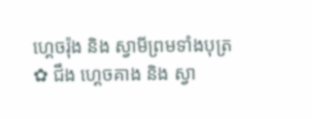ហ្គេចរ៉ុង និង ស្វាមីព្រមទាំងបុត្រ  ✿ ជឹង ហ្គេចគាង និង ស្វា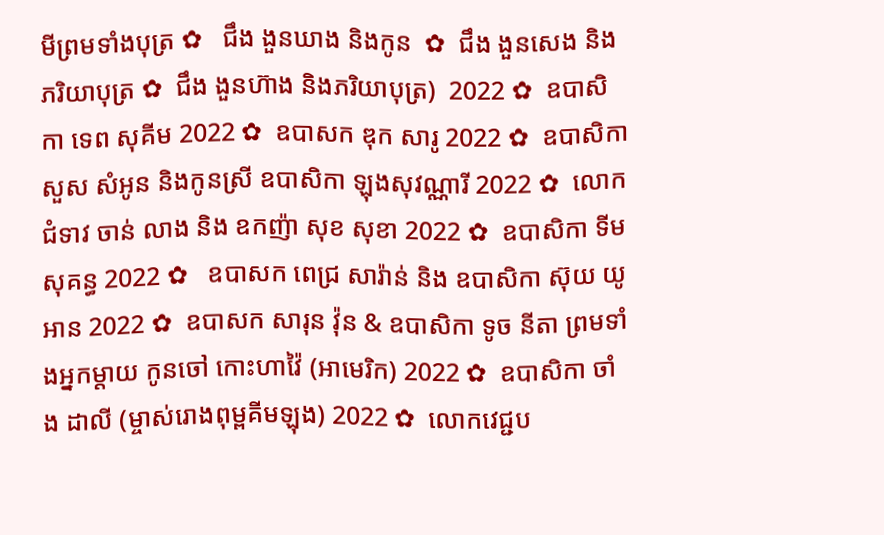មីព្រមទាំងបុត្រ ✿   ជឹង ងួនឃាង និងកូន  ✿  ជឹង ងួនសេង និងភរិយាបុត្រ ✿  ជឹង ងួនហ៊ាង និងភរិយាបុត្រ)  2022 ✿  ឧបាសិកា ទេព សុគីម 2022 ✿  ឧបាសក ឌុក សារូ 2022 ✿  ឧបាសិកា សួស សំអូន និងកូនស្រី ឧបាសិកា ឡុងសុវណ្ណារី 2022 ✿  លោកជំទាវ ចាន់ លាង និង ឧកញ៉ា សុខ សុខា 2022 ✿  ឧបាសិកា ទីម សុគន្ធ 2022 ✿   ឧបាសក ពេជ្រ សារ៉ាន់ និង ឧបាសិកា ស៊ុយ យូអាន 2022 ✿  ឧបាសក សារុន វ៉ុន & ឧបាសិកា ទូច នីតា ព្រមទាំងអ្នកម្តាយ កូនចៅ កោះហាវ៉ៃ (អាមេរិក) 2022 ✿  ឧបាសិកា ចាំង ដាលី (ម្ចាស់រោងពុម្ពគីមឡុង) 2022 ✿  លោកវេជ្ជប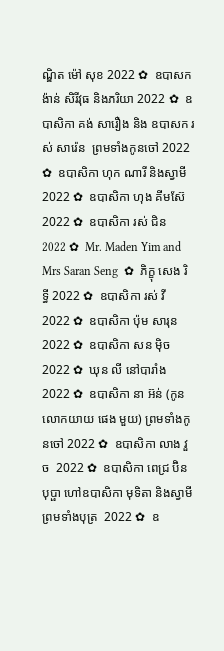ណ្ឌិត ម៉ៅ សុខ 2022 ✿  ឧបាសក ង៉ាន់ សិរីវុធ និងភរិយា 2022 ✿  ឧបាសិកា គង់ សារឿង និង ឧបាសក រស់ សារ៉េន  ព្រមទាំងកូនចៅ 2022 ✿  ឧបាសិកា ហុក ណារី និងស្វាមី 2022 ✿  ឧបាសិកា ហុង គីមស៊ែ 2022 ✿  ឧបាសិកា រស់ ជិន 2022 ✿  Mr. Maden Yim and Mrs Saran Seng  ✿  ភិក្ខុ សេង រិទ្ធី 2022 ✿  ឧបាសិកា រស់ វី 2022 ✿  ឧបាសិកា ប៉ុម សារុន 2022 ✿  ឧបាសិកា សន ម៉ិច 2022 ✿  ឃុន លី នៅបារាំង 2022 ✿  ឧបាសិកា នា អ៊ន់ (កូនលោកយាយ ផេង មួយ) ព្រមទាំងកូនចៅ 2022 ✿  ឧបាសិកា លាង វួច  2022 ✿  ឧបាសិកា ពេជ្រ ប៊ិនបុប្ផា ហៅឧបាសិកា មុទិតា និងស្វាមី ព្រមទាំងបុត្រ  2022 ✿  ឧ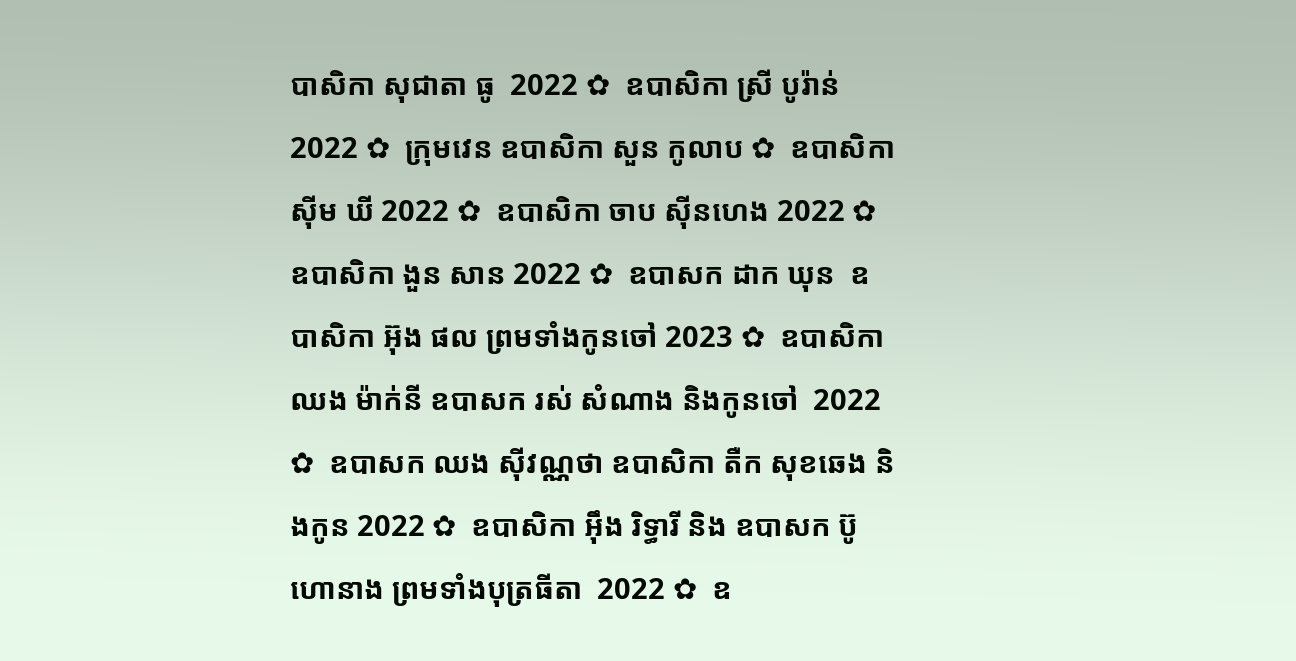បាសិកា សុជាតា ធូ  2022 ✿  ឧបាសិកា ស្រី បូរ៉ាន់ 2022 ✿  ក្រុមវេន ឧបាសិកា សួន កូលាប ✿  ឧបាសិកា ស៊ីម ឃី 2022 ✿  ឧបាសិកា ចាប ស៊ីនហេង 2022 ✿  ឧបាសិកា ងួន សាន 2022 ✿  ឧបាសក ដាក ឃុន  ឧបាសិកា អ៊ុង ផល ព្រមទាំងកូនចៅ 2023 ✿  ឧបាសិកា ឈង ម៉ាក់នី ឧបាសក រស់ សំណាង និងកូនចៅ  2022 ✿  ឧបាសក ឈង សុីវណ្ណថា ឧបាសិកា តឺក សុខឆេង និងកូន 2022 ✿  ឧបាសិកា អុឹង រិទ្ធារី និង ឧបាសក ប៊ូ ហោនាង ព្រមទាំងបុត្រធីតា  2022 ✿  ឧ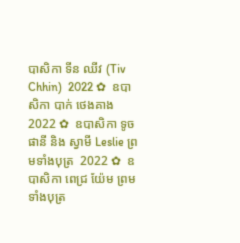បាសិកា ទីន ឈីវ (Tiv Chhin)  2022 ✿  ឧបាសិកា បាក់ ថេងគាង 2022 ✿  ឧបាសិកា ទូច ផានី និង ស្វាមី Leslie ព្រមទាំងបុត្រ  2022 ✿  ឧបាសិកា ពេជ្រ យ៉ែម ព្រមទាំងបុត្រ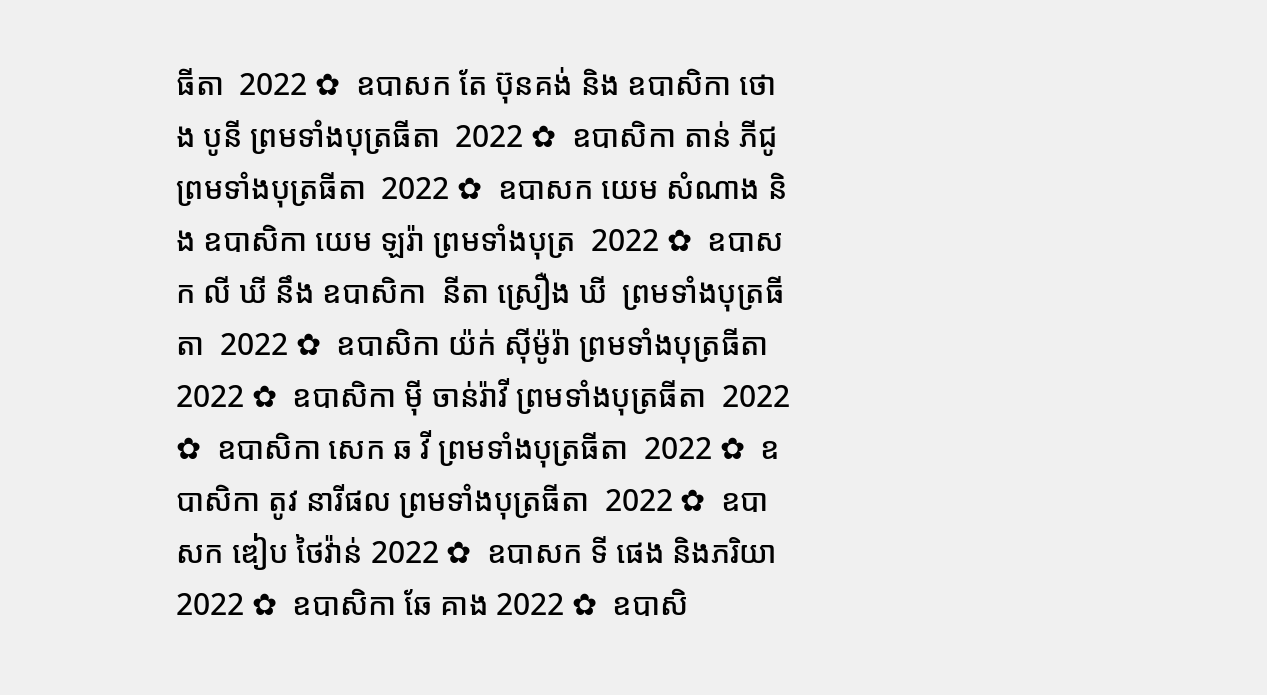ធីតា  2022 ✿  ឧបាសក តែ ប៊ុនគង់ និង ឧបាសិកា ថោង បូនី ព្រមទាំងបុត្រធីតា  2022 ✿  ឧបាសិកា តាន់ ភីជូ ព្រមទាំងបុត្រធីតា  2022 ✿  ឧបាសក យេម សំណាង និង ឧបាសិកា យេម ឡរ៉ា ព្រមទាំងបុត្រ  2022 ✿  ឧបាសក លី ឃី នឹង ឧបាសិកា  នីតា ស្រឿង ឃី  ព្រមទាំងបុត្រធីតា  2022 ✿  ឧបាសិកា យ៉ក់ សុីម៉ូរ៉ា ព្រមទាំងបុត្រធីតា  2022 ✿  ឧបាសិកា មុី ចាន់រ៉ាវី ព្រមទាំងបុត្រធីតា  2022 ✿  ឧបាសិកា សេក ឆ វី ព្រមទាំងបុត្រធីតា  2022 ✿  ឧបាសិកា តូវ នារីផល ព្រមទាំងបុត្រធីតា  2022 ✿  ឧបាសក ឌៀប ថៃវ៉ាន់ 2022 ✿  ឧបាសក ទី ផេង និងភរិយា 2022 ✿  ឧបាសិកា ឆែ គាង 2022 ✿  ឧបាសិ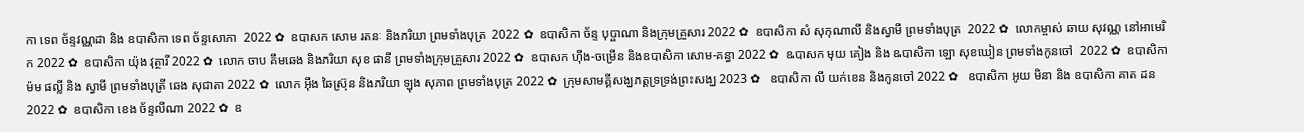កា ទេព ច័ន្ទវណ្ណដា និង ឧបាសិកា ទេព ច័ន្ទសោភា  2022 ✿  ឧបាសក សោម រតនៈ និងភរិយា ព្រមទាំងបុត្រ  2022 ✿  ឧបាសិកា ច័ន្ទ បុប្ផាណា និងក្រុមគ្រួសារ 2022 ✿  ឧបាសិកា សំ សុកុណាលី និងស្វាមី ព្រមទាំងបុត្រ  2022 ✿  លោកម្ចាស់ ឆាយ សុវណ្ណ នៅអាមេរិក 2022 ✿  ឧបាសិកា យ៉ុង វុត្ថារី 2022 ✿  លោក ចាប គឹមឆេង និងភរិយា សុខ ផានី ព្រមទាំងក្រុមគ្រួសារ 2022 ✿  ឧបាសក ហ៊ីង-ចម្រើន និងឧបាសិកា សោម-គន្ធា 2022 ✿  ឩបាសក មុយ គៀង និង ឩបាសិកា ឡោ សុខឃៀន ព្រមទាំងកូនចៅ  2022 ✿  ឧបាសិកា ម៉ម ផល្លី និង ស្វាមី ព្រមទាំងបុត្រី ឆេង សុជាតា 2022 ✿  លោក អ៊ឹង ឆៃស្រ៊ុន និងភរិយា ឡុង សុភាព ព្រមទាំងបុត្រ 2022 ✿  ក្រុមសាមគ្គីសង្ឃភត្តទ្រទ្រង់ព្រះសង្ឃ 2023 ✿   ឧបាសិកា លី យក់ខេន និងកូនចៅ 2022 ✿   ឧបាសិកា អូយ មិនា និង ឧបាសិកា គាត ដន 2022 ✿  ឧបាសិកា ខេង ច័ន្ទលីណា 2022 ✿  ឧ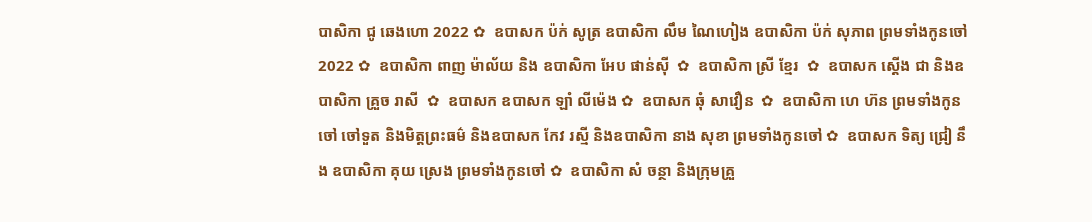បាសិកា ជូ ឆេងហោ 2022 ✿  ឧបាសក ប៉ក់ សូត្រ ឧបាសិកា លឹម ណៃហៀង ឧបាសិកា ប៉ក់ សុភាព ព្រមទាំងកូនចៅ  2022 ✿  ឧបាសិកា ពាញ ម៉ាល័យ និង ឧបាសិកា អែប ផាន់ស៊ី  ✿  ឧបាសិកា ស្រី ខ្មែរ  ✿  ឧបាសក ស្តើង ជា និងឧបាសិកា គ្រួច រាសី  ✿  ឧបាសក ឧបាសក ឡាំ លីម៉េង ✿  ឧបាសក ឆុំ សាវឿន  ✿  ឧបាសិកា ហេ ហ៊ន ព្រមទាំងកូនចៅ ចៅទួត និងមិត្តព្រះធម៌ និងឧបាសក កែវ រស្មី និងឧបាសិកា នាង សុខា ព្រមទាំងកូនចៅ ✿  ឧបាសក ទិត្យ ជ្រៀ នឹង ឧបាសិកា គុយ ស្រេង ព្រមទាំងកូនចៅ ✿  ឧបាសិកា សំ ចន្ថា និងក្រុមគ្រួ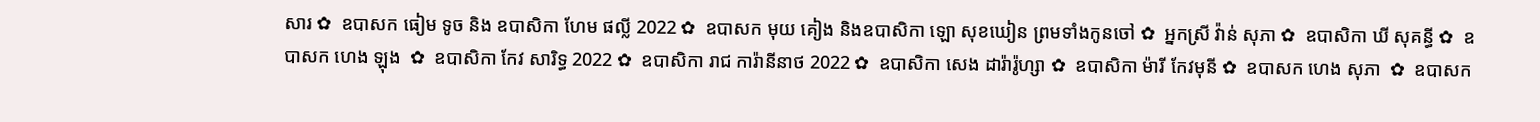សារ ✿  ឧបាសក ធៀម ទូច និង ឧបាសិកា ហែម ផល្លី 2022 ✿  ឧបាសក មុយ គៀង និងឧបាសិកា ឡោ សុខឃៀន ព្រមទាំងកូនចៅ ✿  អ្នកស្រី វ៉ាន់ សុភា ✿  ឧបាសិកា ឃី សុគន្ធី ✿  ឧបាសក ហេង ឡុង  ✿  ឧបាសិកា កែវ សារិទ្ធ 2022 ✿  ឧបាសិកា រាជ ការ៉ានីនាថ 2022 ✿  ឧបាសិកា សេង ដារ៉ារ៉ូហ្សា ✿  ឧបាសិកា ម៉ារី កែវមុនី ✿  ឧបាសក ហេង សុភា  ✿  ឧបាសក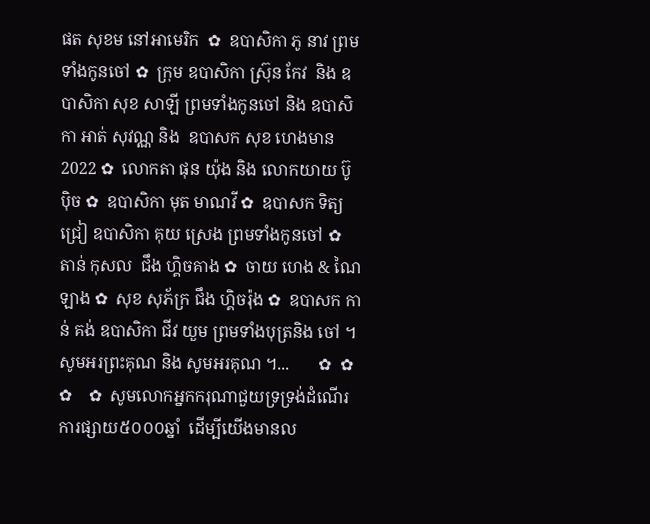ផត សុខម នៅអាមេរិក  ✿  ឧបាសិកា ភូ នាវ ព្រមទាំងកូនចៅ ✿  ក្រុម ឧបាសិកា ស្រ៊ុន កែវ  និង ឧបាសិកា សុខ សាឡី ព្រមទាំងកូនចៅ និង ឧបាសិកា អាត់ សុវណ្ណ និង  ឧបាសក សុខ ហេងមាន 2022 ✿  លោកតា ផុន យ៉ុង និង លោកយាយ ប៊ូ ប៉ិច ✿  ឧបាសិកា មុត មាណវី ✿  ឧបាសក ទិត្យ ជ្រៀ ឧបាសិកា គុយ ស្រេង ព្រមទាំងកូនចៅ ✿  តាន់ កុសល  ជឹង ហ្គិចគាង ✿  ចាយ ហេង & ណៃ ឡាង ✿  សុខ សុភ័ក្រ ជឹង ហ្គិចរ៉ុង ✿  ឧបាសក កាន់ គង់ ឧបាសិកា ជីវ យួម ព្រមទាំងបុត្រនិង ចៅ ។  សូមអរព្រះគុណ និង សូមអរគុណ ។...       ✿  ✿  ✿    ✿  សូមលោកអ្នកករុណាជួយទ្រទ្រង់ដំណើរការផ្សាយ៥០០០ឆ្នាំ  ដើម្បីយើងមានល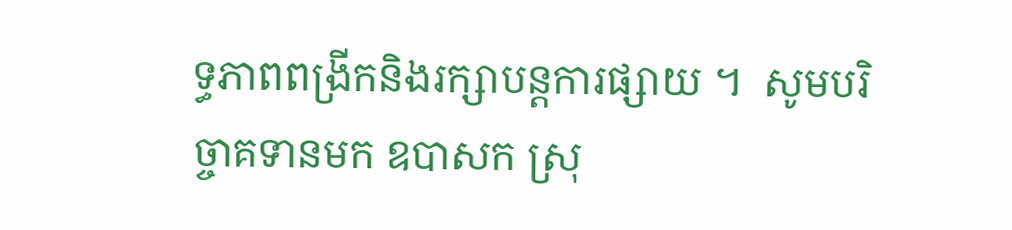ទ្ធភាពពង្រីកនិងរក្សាបន្តការផ្សាយ ។  សូមបរិច្ចាគទានមក ឧបាសក ស្រុ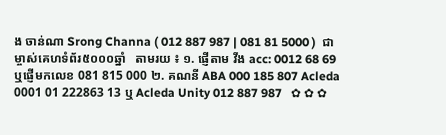ង ចាន់ណា Srong Channa ( 012 887 987 | 081 81 5000 )  ជាម្ចាស់គេហទំព័រ៥០០០ឆ្នាំ   តាមរយ ៖ ១. ផ្ញើតាម វីង acc: 0012 68 69  ឬផ្ញើមកលេខ 081 815 000 ២. គណនី ABA 000 185 807 Acleda 0001 01 222863 13 ឬ Acleda Unity 012 887 987   ✿ ✿ ✿